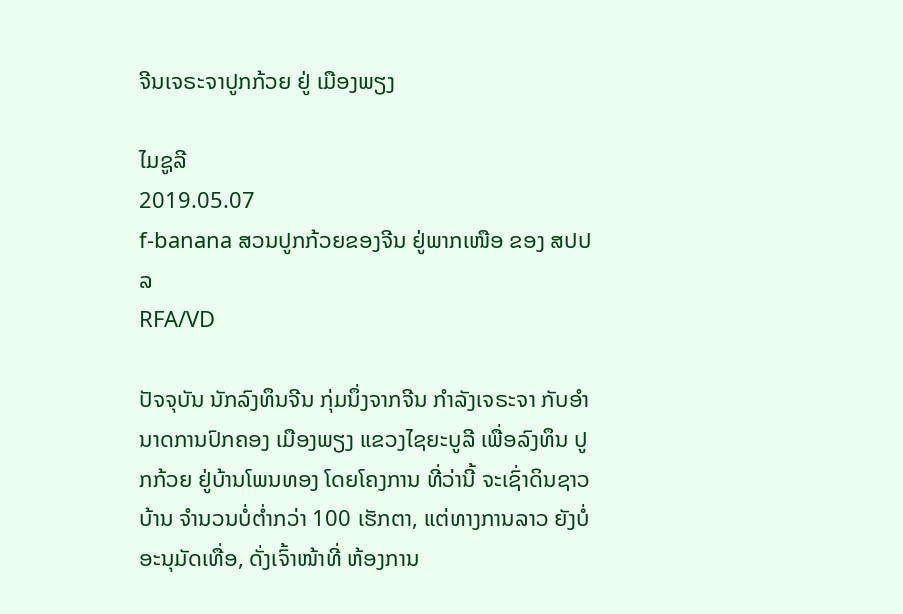ຈີນເຈຣະຈາປູກກ້ວຍ ຢູ່ ເມືອງພຽງ

ໄມຊູລີ
2019.05.07
f-banana ສວນປູກກ້ວຍຂອງຈີນ ຢູ່ພາກເໜືອ ຂອງ ສປປລ
RFA/VD

ປັຈຈຸບັນ ນັກລົງທຶນຈີນ ກຸ່ມນຶ່ງຈາກຈີນ ກໍາລັງເຈຣະຈາ ກັບອໍານາດການປົກຄອງ ເມືອງພຽງ ແຂວງໄຊຍະບູລີ ເພື່ອລົງທຶນ ປູກກ້ວຍ ຢູ່ບ້ານໂພນທອງ ໂດຍໂຄງການ ທີ່ວ່ານີ້ ຈະເຊົ່າດິນຊາວບ້ານ ຈໍານວນບໍ່ຕໍ່າກວ່າ 100 ເຮັກຕາ, ແຕ່ທາງການລາວ ຍັງບໍ່ອະນຸມັດເທື່ອ, ດັ່ງເຈົ້າໜ້າທີ່ ຫ້ອງການ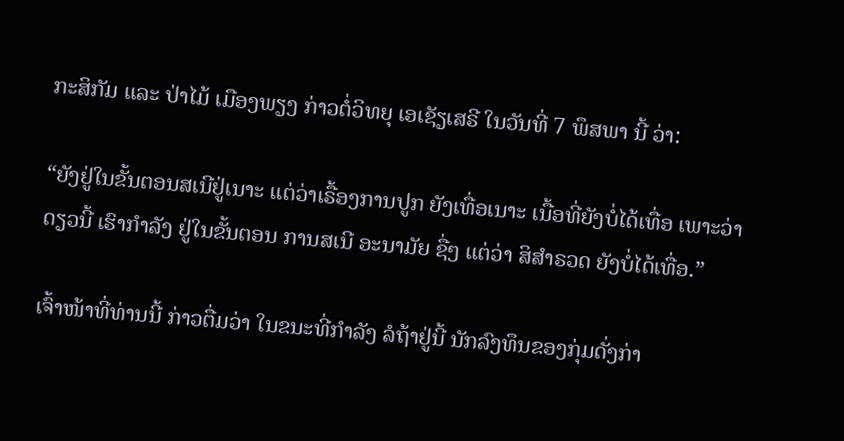ກະສິກັມ ແລະ ປ່າໄມ້ ເມືອງພຽງ ກ່າວຕໍ່ວິທຍຸ ເອເຊັຽເສຣີ ໃນວັນທີ່ 7 ພຶສພາ ນີ້ ວ່າ:

“ຍັງຢູ່ໃນຂັ້ນຕອນສເນີຢູ່ເນາະ ແຕ່ວ່າເຣື້ອງການປູກ ຍັງເທື່ອເນາະ ເນື້ອທີ່ຍັງບໍ່ໄດ້ເທື່ອ ເພາະວ່າດຽວນີ້ ເຮົາກໍາລັງ ຢູ່ໃນຂັ້ນຕອນ ການສເນີ ອະນາມັຍ ຊື່ໆ ແຕ່ວ່າ ສິສໍາຣວດ ຍັງບໍ່ໄດ້ເທື່ອ.”

ເຈົ້າໜ້າທີ່ທ່ານນີ້ ກ່າວຕື່ມວ່າ ໃນຂນະທີ່ກໍາລັງ ລໍຖ້າຢູ່ນີ້ ນັກລົງທຶນຂອງກຸ່ມດັ່ງກ່າ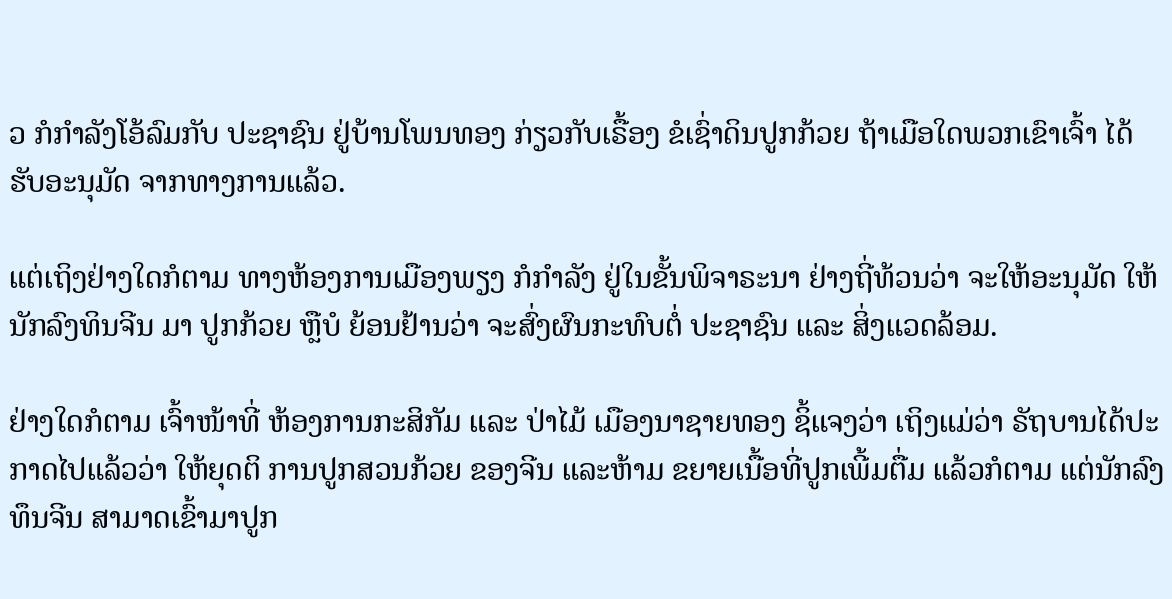ວ ກໍກໍາລັງໂອ້ລົມກັບ ປະຊາຊົນ ຢູ່ບ້ານໂພນທອງ ກ່ຽວກັບເຣື້ອງ ຂໍເຊົ່າດິນປູກກ້ວຍ ຖ້າເມືອໃດພວກເຂົາເຈົ້າ ໄດ້ຮັບອະນຸມັດ ຈາກທາງການແລ້ວ.

ແຕ່ເຖິງຢ່າງໃດກໍຕາມ ທາງຫ້ອງການເມືອງພຽງ ກໍກໍາລັງ ຢູ່ໃນຂັ້ນພິຈາຣະນາ ຢ່າງຖີ່ທ້ວນວ່າ ຈະໃຫ້ອະນຸມັດ ໃຫ້ນັກລົງທິນຈີນ ມາ ປູກກ້ວຍ ຫຼືບໍ ຍ້ອນຢ້ານວ່າ ຈະສົ່ງຜົນກະທົບຕໍ່ ປະຊາຊົນ ແລະ ສິ່ງແວດລ້ອມ.

ຢ່າງໃດກໍຕາມ ເຈົ້າໜ້າທີ່ ຫ້ອງການກະສິກັມ ແລະ ປ່າໄມ້ ເມືອງນາຊາຍທອງ ຊິ້ແຈງວ່າ ເຖິງແມ່ວ່າ ຣັຖບານໄດ້ປະກາດໄປແລ້ວວ່າ ໃຫ້ຍຸດຕິ ການປູກສວນກ້ວຍ ຂອງຈີນ ແລະຫ້າມ ຂຍາຍເນື້ອທີ່ປູກເພີ້ມຕື່ມ ແລ້ວກໍຕາມ ແຕ່ນັກລົງທຶນຈີນ ສາມາດເຂົ້າມາປູກ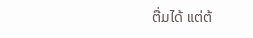ຕື່ມໄດ້ ແຕ່ຕ້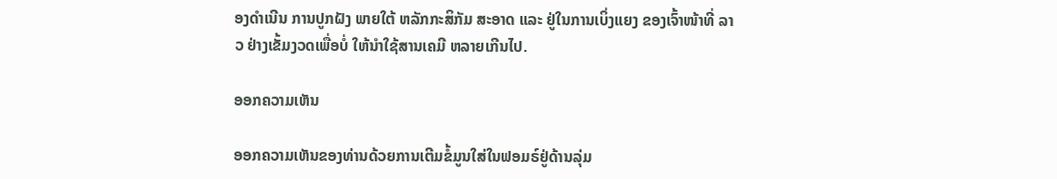ອງດໍາເນີນ ການປູກຝັງ ພາຍໃຕ້ ຫລັກກະສິກັມ ສະອາດ ແລະ ຢູ່ໃນການເບິ່ງແຍງ ຂອງເຈົ້າໜ້າທີ່ ລາວ ຢ່າງເຂັ້ມງວດເພື່ອບໍ່ ໃຫ້ນໍາໃຊ້ສານເຄມີ ຫລາຍເກີນໄປ.

ອອກຄວາມເຫັນ

ອອກຄວາມເຫັນຂອງທ່ານດ້ວຍການເຕີມຂໍ້ມູນໃສ່ໃນຟອມຣ໌ຢູ່ດ້ານລຸ່ມ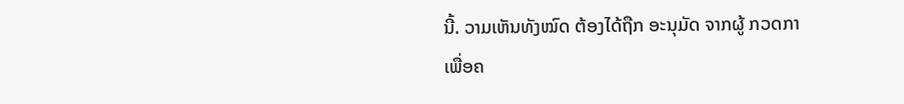ນີ້. ວາມເຫັນທັງໝົດ ຕ້ອງໄດ້ຖືກ ອະນຸມັດ ຈາກຜູ້ ກວດກາ ເພື່ອຄ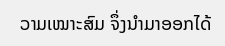ວາມເໝາະສົມ ຈຶ່ງນໍາມາອອກໄດ້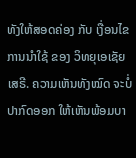ທັງໃຫ້ສອດຄ່ອງ ກັບ ເງື່ອນໄຂ ການນຳໃຊ້ ຂອງ ວິທຍຸເອເຊັຍເສຣີ. ຄວາມເຫັນທັງໝົດ ຈະບໍ່ປາກົດອອກ ໃຫ້ເຫັນພ້ອມບາ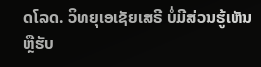ດໂລດ. ວິທຍຸເອເຊັຍເສຣີ ບໍ່ມີສ່ວນຮູ້ເຫັນ ຫຼືຮັບ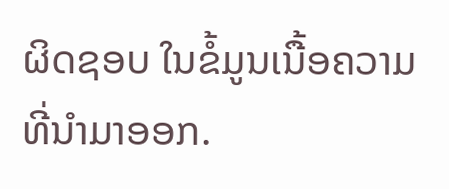ຜິດຊອບ ໃນຂໍ້ມູນເນື້ອຄວາມ ທີ່ນໍາມາອອກ.